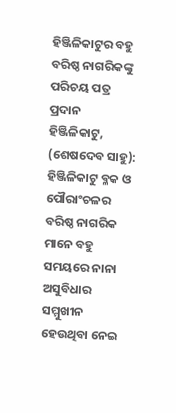ହିଞ୍ଜିଳିକାଟୁର ବହୁ ବରିଷ୍ଠ ନାଗରିକଙ୍କୁ ପରିଚୟ ପତ୍ର ପ୍ରଦାନ
ହିଞ୍ଜିଳିକାଟୁ, (ଶେଷଦେବ ସାହୁ): ହିଞ୍ଜିଳିକାଟୁ ବ୍ଳକ ଓ ପୌରାଂଚଳର ବରିଷ୍ଠ ନାଗରିକ ମାନେ ବହୁ ସମୟରେ ନାନା ଅସୁବିଧାର ସମ୍ମୁଖୀନ ହେଉଥିବା ନେଇ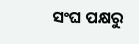ସଂଘ ପକ୍ଷରୁ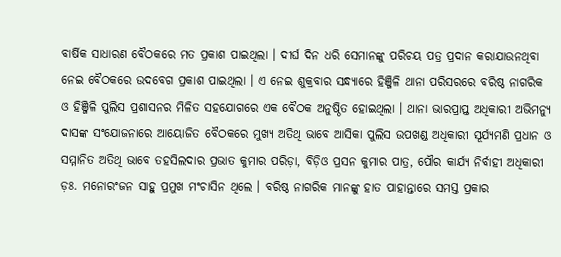ବାର୍ଷିକ ସାଧାରଣ ବୈଠକରେ ମତ ପ୍ରକାଶ ପାଇଥିଲା । ଦୀର୍ଘ ଦିନ ଧରି ସେମାନଙ୍କୁ ପରିଚୟ ପତ୍ର ପ୍ରଦାନ କରାଯାଉନଥିବା ନେଇ ବୈଠକରେ ଉଦବେଗ ପ୍ରକାଶ ପାଇଥିଲା । ଏ ନେଇ ଶୁକ୍ରବାର ସନ୍ଧ୍ୟାରେ ହିଞ୍ଜିଳି ଥାନା ପରିସରରେ ବରିଷ୍ଠ ନାଗରିକ ଓ ହିଞ୍ଜିଳି ପୁଲିସ ପ୍ରଶାସନର ମିଳିତ ସହଯୋଗରେ ଏକ ବୈଠକ ଅନୁଷ୍ଠିତ ହୋଇଥିଲା । ଥାନା ଭାରପ୍ରାପ୍ତ ଅଧିକାରୀ ଅଭିମନ୍ୟୁ ଦାସଙ୍କ ସଂଯୋଜନାରେ ଆୟୋଜିତ ବୈଠକରେ ମୁଖ୍ୟ ଅତିଥି ଭାବେ ଆସିକା ପୁଲିସ ଉପଖଣ୍ଡ ଅଧିକାରୀ ସୂର୍ଯ୍ୟମଣି ପ୍ରଧାନ ଓ ସମ୍ମାନିତ ଅତିଥି ଭାବେ ତହସିଲଦାର ପ୍ରଭାତ କୁମାର ପରିଡ଼ା, ବିଡ଼ିଓ ପ୍ରସନ କୁମାର ପାତ୍ର, ପୌର କାର୍ଯ୍ୟ ନିର୍ବାହୀ ଅଧିକାରୀ ଡ଼ଃ. ମନୋରଂଜନ ସାହୁ ପ୍ରମୁଖ ମଂଚାସିନ ଥିଲେ । ବରିଷ୍ଠ ନାଗରିକ ମାନଙ୍କୁ ହାତ ପାହାନ୍ତାରେ ସମସ୍ତ ପ୍ରକାର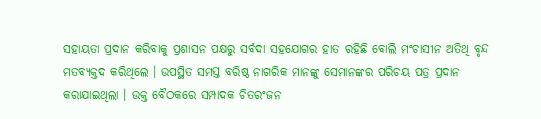ସହାୟତା ପ୍ରଦାନ କରିବାକୁ ପ୍ରଶାସନ ପକ୍ଷରୁ ସର୍ବଦା ସହଯୋଗର ହାତ ରହିଛି ବୋଲି ମଂଚାସୀନ ଅତିଥି ବୃନ୍ଦ ମତବ୍ୟକ୍ତଦ କରିଥିଲେ । ଉପସ୍ଥିତ ସମସ୍ତ ବରିଷ୍ଠ ନାଗରିକ ମାନଙ୍କୁ ସେମାନଙ୍କର ପରିଚୟ ପତ୍ର ପ୍ରଦାନ କରାଯାଇଥିଲା । ଉକ୍ତ ବୈଠକରେ ସମ୍ପାଦକ ଚିତରଂଜନ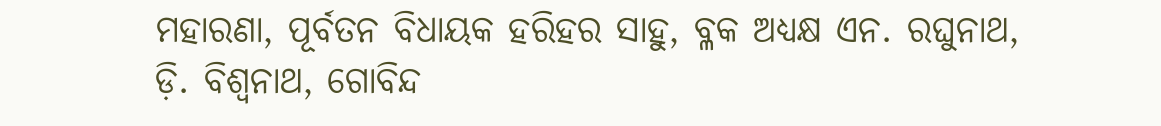ମହାରଣା, ପୂର୍ବତନ ବିଧାୟକ ହରିହର ସାହୁ, ବ୍ଳକ ଅଧ୍ୟକ୍ଷ ଏନ. ରଘୁନାଥ, ଡ଼ି. ବିଶ୍ୱନାଥ, ଗୋବିନ୍ଦ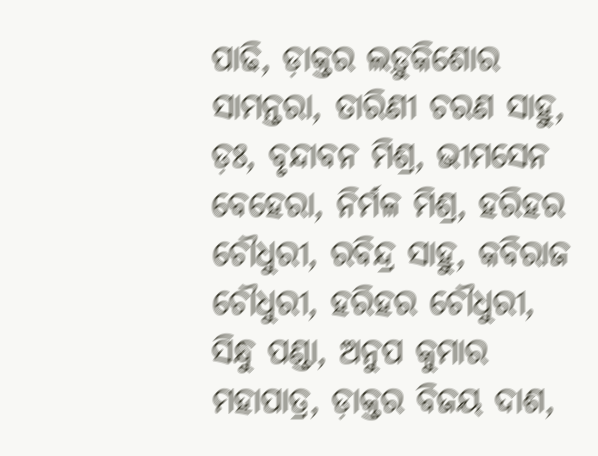ପାଢି, ଡ଼ାକ୍ତର ଲଡ଼ୁକିଶୋର ସାମନ୍ତରା, ତାରିଣୀ ଚରଣ ସାହୁ, ଡ଼ଃ, ବୃନ୍ଦାବନ ମିଶ୍ର, ଭୀମସେନ ବେହେରା, ନିର୍ମଳ ମିଶ୍ର, ହରିହର ଚୌଧୁରୀ, ରବିନ୍ଦ୍ର ସାହୁ, କବିରାଜ ଚୌଧୁରୀ, ହରିହର ଚୌଧୁରୀ, ସିନ୍ଧୁ ପଣ୍ଡା, ଅନୁପ କୁମାର ମହାପାତ୍ର, ଡ଼ାକ୍ତର ବିଜୟ ଦାଶ,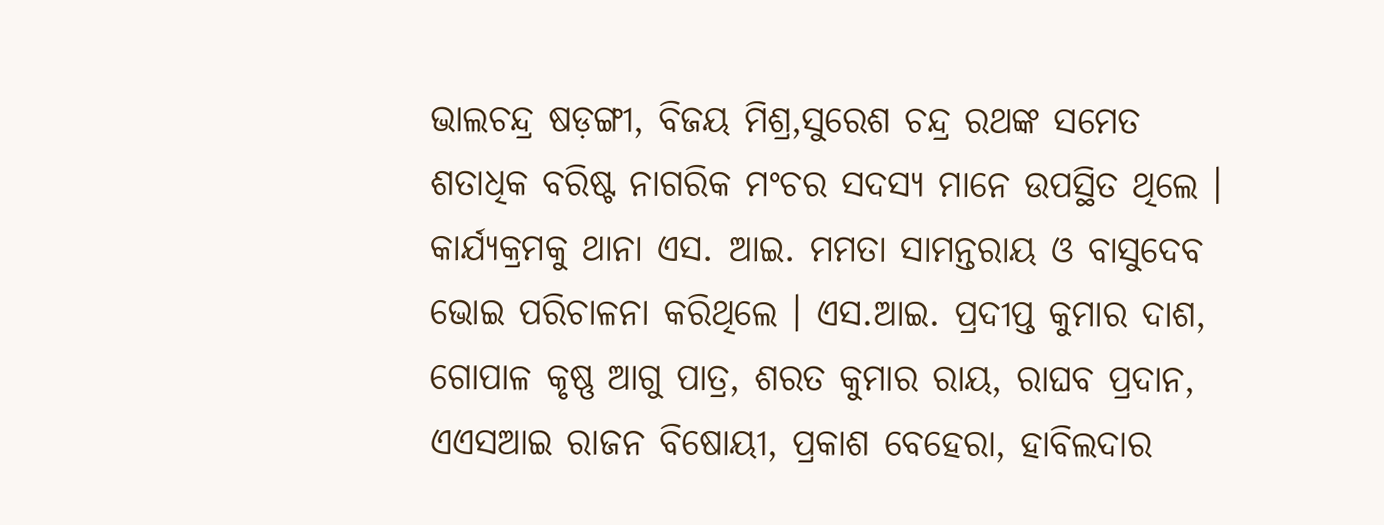ଭାଲଚନ୍ଦ୍ର ଷଡ଼ଙ୍ଗୀ, ବିଜୟ ମିଶ୍ର,ସୁରେଶ ଚନ୍ଦ୍ର ରଥଙ୍କ ସମେତ ଶତାଧିକ ବରିଷ୍ଟ ନାଗରିକ ମଂଚର ସଦସ୍ୟ ମାନେ ଉପସ୍ଥିତ ଥିଲେ । କାର୍ଯ୍ୟକ୍ରମକୁ ଥାନା ଏସ. ଆଇ. ମମତା ସାମନ୍ତରାୟ ଓ ବାସୁଦେବ ଭୋଇ ପରିଚାଳନା କରିଥିଲେ । ଏସ.ଆଇ. ପ୍ରଦୀପ୍ତ କୁମାର ଦାଶ, ଗୋପାଳ କୃଷ୍ଣ ଆଗୁ ପାତ୍ର, ଶରତ କୁମାର ରାୟ, ରାଘବ ପ୍ରଦାନ, ଏଏସଆଇ ରାଜନ ବିଷୋୟୀ, ପ୍ରକାଶ ବେହେରା, ହାବିଲଦାର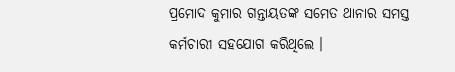ପ୍ରମୋଦ କୁମାର ଗନ୍ତାୟତଙ୍କ ସମେତ ଥାନାର ସମସ୍ତ କର୍ମଚାରୀ ସହଯୋଗ କରିଥିଲେ ।